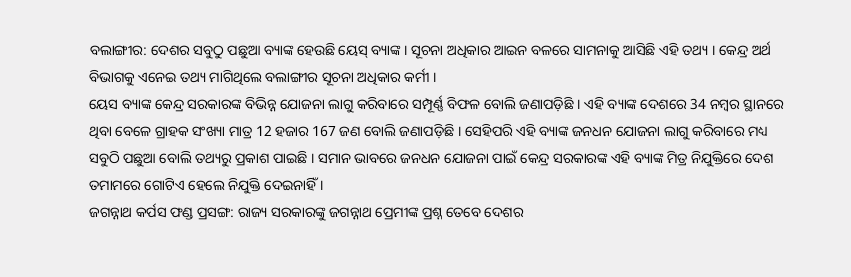ବଲାଙ୍ଗୀର: ଦେଶର ସବୁଠୁ ପଛୁଆ ବ୍ୟାଙ୍କ ହେଉଛି ୟେସ୍ ବ୍ୟାଙ୍କ । ସୂଚନା ଅଧିକାର ଆଇନ ବଳରେ ସାମନାକୁ ଆସିଛି ଏହି ତଥ୍ୟ । କେନ୍ଦ୍ର ଅର୍ଥ ବିଭାଗକୁ ଏନେଇ ତଥ୍ୟ ମାଗିଥିଲେ ବଲାଙ୍ଗୀର ସୂଚନା ଅଧିକାର କର୍ମୀ ।
ୟେସ ବ୍ୟାଙ୍କ କେନ୍ଦ୍ର ସରକାରଙ୍କ ବିଭିନ୍ନ ଯୋଜନା ଲାଗୁ କରିବାରେ ସମ୍ପୂର୍ଣ୍ଣ ବିଫଳ ବୋଲି ଜଣାପଡ଼ିଛି । ଏହି ବ୍ୟାଙ୍କ ଦେଶରେ 34 ନମ୍ବର ସ୍ଥାନରେ ଥିବା ବେଳେ ଗ୍ରାହକ ସଂଖ୍ୟା ମାତ୍ର 12 ହଜାର 167 ଜଣ ବୋଲି ଜଣାପଡ଼ିଛି । ସେହିପରି ଏହି ବ୍ୟାଙ୍କ ଜନଧନ ଯୋଜନା ଲାଗୁ କରିବାରେ ମଧ୍ୟ ସବୁଠି ପଛୁଆ ବୋଲି ତଥ୍ୟରୁ ପ୍ରକାଶ ପାଇଛି । ସମାନ ଭାବରେ ଜନଧନ ଯୋଜନା ପାଇଁ କେନ୍ଦ୍ର ସରକାରଙ୍କ ଏହି ବ୍ୟାଙ୍କ ମିତ୍ର ନିଯୁକ୍ତିରେ ଦେଶ ତମାମରେ ଗୋଟିଏ ହେଲେ ନିଯୁକ୍ତି ଦେଇନାହିଁ ।
ଜଗନ୍ନାଥ କର୍ପସ ଫଣ୍ଡ ପ୍ରସଙ୍ଗ: ରାଜ୍ୟ ସରକାରଙ୍କୁ ଜଗନ୍ନାଥ ପ୍ରେମୀଙ୍କ ପ୍ରଶ୍ନ ତେବେ ଦେଶର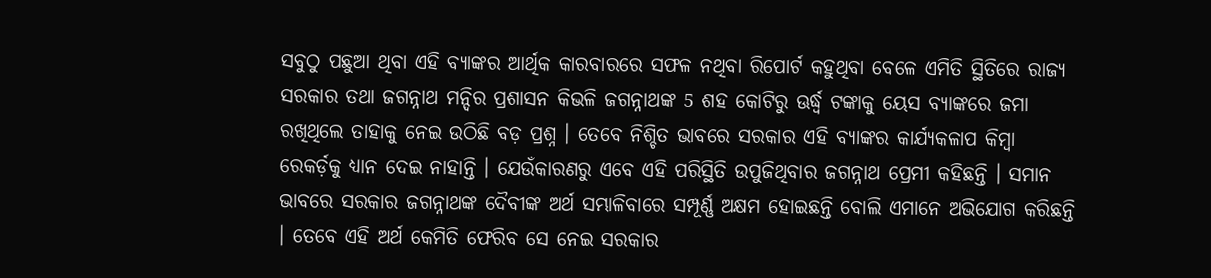ସବୁଠୁ ପଛୁଆ ଥିବା ଏହି ବ୍ୟାଙ୍କର ଆର୍ଥିକ କାରବାରରେ ସଫଳ ନଥିବା ରିପୋର୍ଟ କହୁଥିବା ବେଳେ ଏମିତି ସ୍ଥିତିରେ ରାଜ୍ୟ ସରକାର ତଥା ଜଗନ୍ନାଥ ମନ୍ଦିର ପ୍ରଶାସନ କିଭଳି ଜଗନ୍ନାଥଙ୍କ 5 ଶହ କୋଟିରୁ ଊର୍ଦ୍ଧ୍ବ ଟଙ୍କାକୁ ୟେସ ବ୍ୟାଙ୍କରେ ଜମା ରଖିଥିଲେ ତାହାକୁ ନେଇ ଉଠିଛି ବଡ଼ ପ୍ରଶ୍ନ । ତେବେ ନିଶ୍ଚିତ ଭାବରେ ସରକାର ଏହି ବ୍ୟାଙ୍କର କାର୍ଯ୍ୟକଳାପ କିମ୍ବା ରେକର୍ଡ଼କୁ ଧ୍ୟାନ ଦେଇ ନାହାନ୍ତି । ଯେଉଁକାରଣରୁ ଏବେ ଏହି ପରିସ୍ଥିତି ଉପୁଜିଥିବାର ଜଗନ୍ନାଥ ପ୍ରେମୀ କହିଛନ୍ତି । ସମାନ ଭାବରେ ସରକାର ଜଗନ୍ନାଥଙ୍କ ଦୈବୀଙ୍କ ଅର୍ଥ ସମ୍ଭାଳିବାରେ ସମ୍ପୂର୍ଣ୍ଣ ଅକ୍ଷମ ହୋଇଛନ୍ତି ବୋଲି ଏମାନେ ଅଭିଯୋଗ କରିଛନ୍ତି । ତେବେ ଏହି ଅର୍ଥ କେମିତି ଫେରିବ ସେ ନେଇ ସରକାର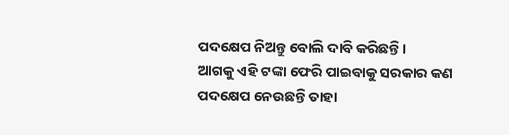ପଦକ୍ଷେପ ନିଅନ୍ତୁ ବୋଲି ଦାବି କରିଛନ୍ତି ।
ଆଗକୁ ଏହି ଟଙ୍କା ଫେରି ପାଇବାକୁ ସରକାର କଣ ପଦକ୍ଷେପ ନେଉଛନ୍ତି ତାହା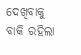ଦେଖିବାକୁ ବାକି ରହିଲା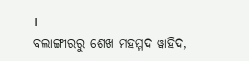।
ବଲାଙ୍ଗୀରରୁ ଶେଖ ମହମ୍ମଦ ୱାହିଦ,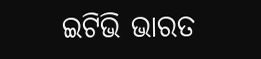ଇଟିଭି ଭାରତ